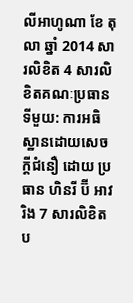លីអាហូណា ខែ តុលា ឆ្នាំ 2014 សារលិខិត 4 សារលិខិតគណៈប្រធានទីមួយ: ការអធិស្ឋានដោយសេចក្តីជំនឿ ដោយ ប្រធាន ហិនរី ប៊ី អាវរិង 7 សារលិខិតប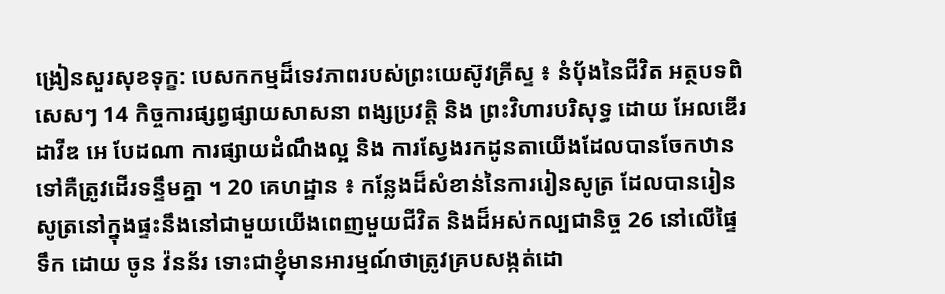ង្រៀនសួរសុខទុក្ខ: បេសកកម្មដ៏ទេវភាពរបស់ព្រះយេស៊ូវគ្រីស្ទ ៖ នំប៉័ងនៃជីវិត អត្ថបទពិសេសៗ 14 កិច្ចការផ្សព្វផ្សាយសាសនា ពង្សប្រវត្តិ និង ព្រះវិហារបរិសុទ្ធ ដោយ អែលឌើរ ដាវីឌ អេ បែដណា ការផ្សាយដំណឹងល្អ និង ការស្វែងរកដូនតាយើងដែលបានចែកឋានទៅគឺត្រូវដើរទន្ទឹមគ្នា ។ 20 គេហដ្ឋាន ៖ កន្លែងដ៏សំខាន់នៃការរៀនសូត្រ ដែលបានរៀនសូត្រនៅក្នុងផ្ទះនឹងនៅជាមួយយើងពេញមួយជីវិត និងដ៏អស់កល្បជានិច្ច 26 នៅលើផ្ទៃទឹក ដោយ ចូន វ៉នន័រ ទោះជាខ្ញុំមានអារម្មណ៍ថាត្រូវគ្របសង្កត់ដោ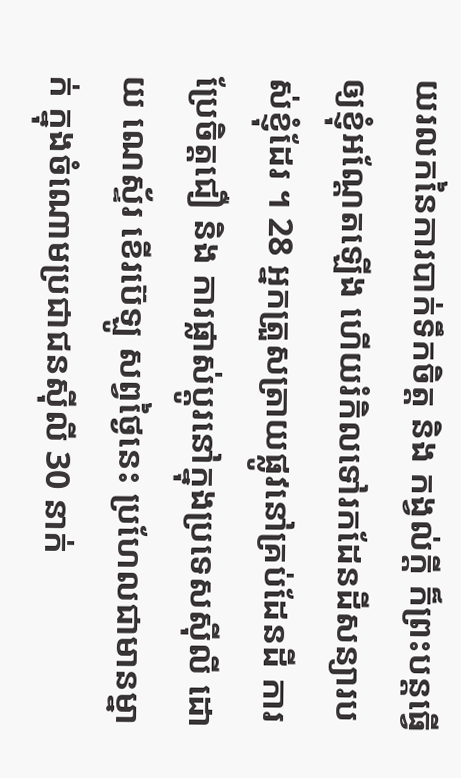យរលកនៃការបាក់ទឹកចិត្ត និង កង្វល់ក្ដី ក៏ព្រះបន្តធ្វើឲ្យខ្ញុំអណ្ដែតឡើង ហើយរំកិលទៅរកដែនដីសន្យារបស់ខ្ញុំដែរ ។ 28 អ្នកត្រួសត្រាយផ្លូវនៅគ្រប់ដែនដី ការប្រែចិត្តជឿ និង ការផ្លាស់ប្ដូរនៅក្នុងប្រទេសស៊ីលី ដោយ ណេស្ទ័រ ខើរប៊េឡូ សព្វថ្ងៃនេះ ប្រហែលជាមានម្នាក់ ក្នុងចំណោមប្រជាជនស៊ីលី 30 នាក់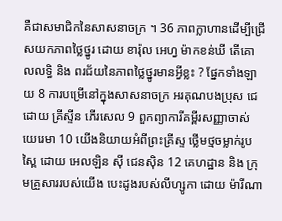គឺជាសមាជិកនៃសាសនាចក្រ ។ 36 ភាពក្លាហានដើម្បីជ្រើសយកភាពថ្លៃថ្នូរ ដោយ ខារ៉ុល អេហ្វ ម៉ាកខន់ឃី តើគោលលទ្ធិ និង ពរជ័យនៃភាពថ្លៃថ្នូរមានអ្វីខ្លះ ? ផ្នែកទាំងឡាយ 8 ការបម្រើនៅក្នុងសាសនាចក្រ អរគុណបងប្រុស ជេ ដោយ គ្រីស្ទីន ភើរសេល 9 ពួកព្យាការីគម្ពីរសញ្ញាចាស់ យេរេមា 10 យើងនិយាយអំពីព្រះគ្រីស្ទ ថ្លើមថ្មចម្លាក់រូបស្ពៃ ដោយ អេលឡិន ស៊ី ជេនស៊ិន 12 គេហដ្ឋាន និង ក្រុមគ្រួសាររបស់យើង បេះដូងរបស់លីហ្សូកា ដោយ ម៉ារីណា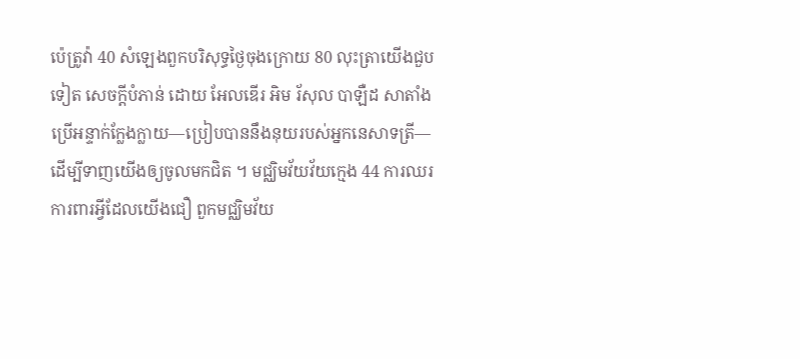ប៉េត្រូវ៉ា 40 សំឡេងពួកបរិសុទ្ធថ្ងៃចុងក្រោយ 80 លុះត្រាយើងជួបទៀត សេចក្ដីបំភាន់ ដោយ អែលឌើរ អិម រ័សុល បាឡឺដ សាតាំងប្រើអន្ទាក់ក្លែងក្លាយ—ប្រៀបបាននឹងនុយរបស់អ្នកនេសាទត្រី—ដើម្បីទាញយើងឲ្យចូលមកជិត ។ មជ្ឈិមវ័យវ័យក្មេង 44 ការឈរការពារអ្វីដែលយើងជឿ ពួកមជ្ឈិមវ័យ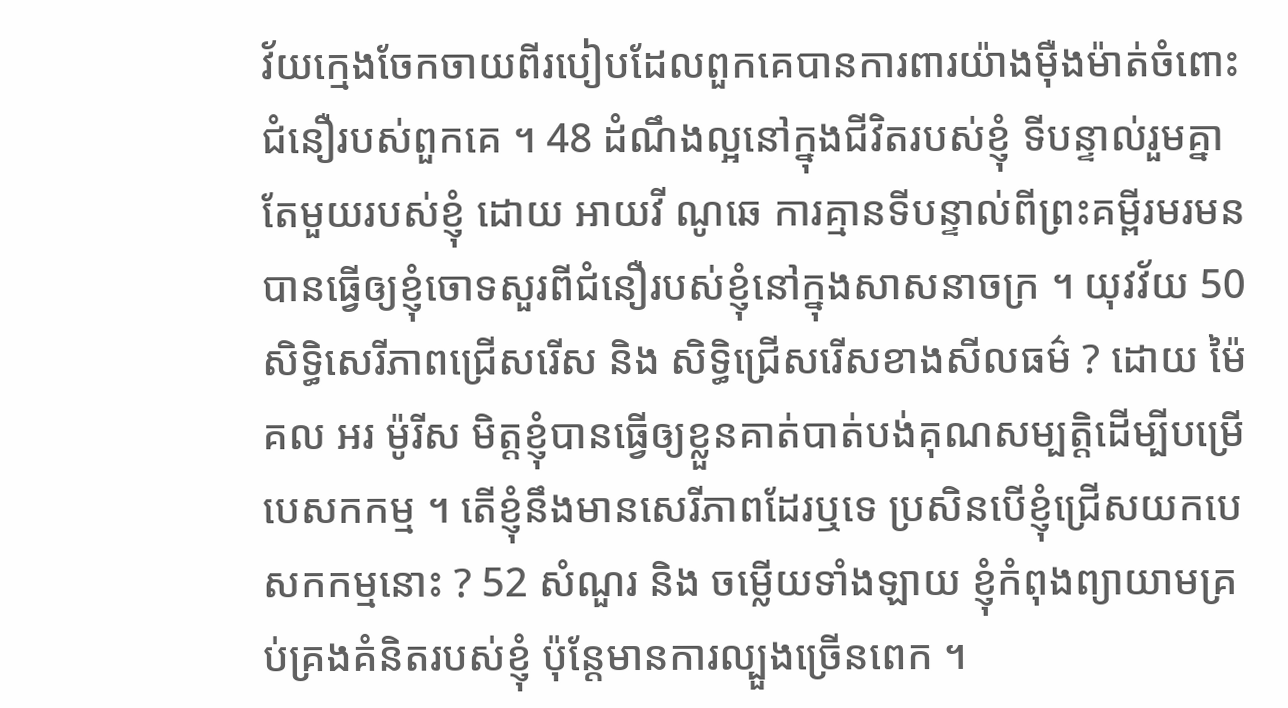វ័យក្មេងចែកចាយពីរបៀបដែលពួកគេបានការពារយ៉ាងម៉ឺងម៉ាត់ចំពោះជំនឿរបស់ពួកគេ ។ 48 ដំណឹងល្អនៅក្នុងជីវិតរបស់ខ្ញុំ ទីបន្ទាល់រួមគ្នាតែមួយរបស់ខ្ញុំ ដោយ អាយវី ណូឆេ ការគ្មានទីបន្ទាល់ពីព្រះគម្ពីរមរមនបានធ្វើឲ្យខ្ញុំចោទសួរពីជំនឿរបស់ខ្ញុំនៅក្នុងសាសនាចក្រ ។ យុវវ័យ 50 សិទ្ធិសេរីភាពជ្រើសរើស និង សិទ្ធិជ្រើសរើសខាងសីលធម៌ ? ដោយ ម៉ៃគល អរ ម៉ូរីស មិត្តខ្ញុំបានធ្វើឲ្យខ្លួនគាត់បាត់បង់គុណសម្បត្តិដើម្បីបម្រើបេសកកម្ម ។ តើខ្ញុំនឹងមានសេរីភាពដែរឬទេ ប្រសិនបើខ្ញុំជ្រើសយកបេសកកម្មនោះ ? 52 សំណួរ និង ចម្លើយទាំងឡាយ ខ្ញុំកំពុងព្យាយាមគ្រប់គ្រងគំនិតរបស់ខ្ញុំ ប៉ុន្តែមានការល្បួងច្រើនពេក ។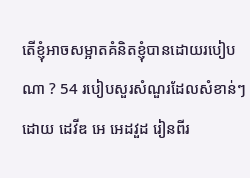តើខ្ញុំអាចសម្អាតគំនិតខ្ញុំបានដោយរបៀបណា ? 54 របៀបសួរសំណួរដែលសំខាន់ៗ ដោយ ដេវីឌ អេ អេដវួដ រៀនពីរ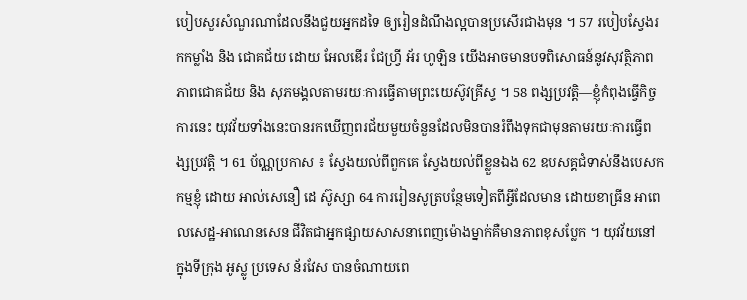បៀបសួរសំណួរណាដែលនឹងជួយអ្នកដទៃ ឲ្យរៀនដំណឹងល្អបានប្រសើរជាងមុន ។ 57 របៀបស្វែងរកកម្លាំង និង ជោគជ័យ ដោយ អែលឌើរ ជែហ្វ្រី អ័រ ហូឡិន យើងអាចមានបទពិសោធន៍នូវសុវត្ថិភាព ភាពជោគជ័យ និង សុភមង្គលតាមរយៈការធ្វើតាមព្រះយេស៊ូវគ្រីស្ទ ។ 58 ពង្សប្រវត្តិ—ខ្ញុំកំពុងធ្វើកិច្ចការនេះ យុវវ័យទាំងនេះបានរកឃើញពរជ័យមួយចំនួនដែលមិនបានរំពឹងទុកជាមុនតាមរយៈការធ្វើពង្សប្រវត្តិ ។ 61 ប័ណ្ណប្រកាស ៖ ស្វែងយល់ពីពួកគេ ស្វែងយល់ពីខ្លួនឯង 62 ឧបសគ្គជំទាស់នឹងបេសកកម្មខ្ញុំ ដោយ អាល់សេនឿ ដេ ស៊ូស្សា 64 ការរៀនសូត្របន្ថែមទៀតពីអ្វីដែលមាន ដោយខាធ្រីន អាពេលសេដ្ឋ-អាណេនសេន ជីវិតជាអ្នកផ្សាយសាសនាពេញម៉ោងម្នាក់គឺមានភាពខុសប្លែក ។ យុវវ័យនៅក្នុងទីក្រុង អូស្លូ ប្រទេស ន័រវែស បានចំណាយពេ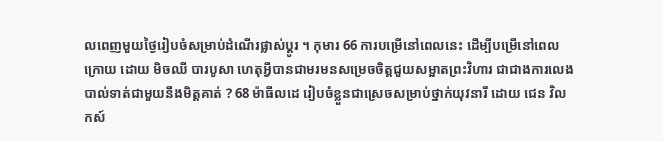លពេញមួយថ្ងៃរៀបចំសម្រាប់ដំណើរផ្លាស់ប្ដូរ ។ កុមារ 66 ការបម្រើនៅពេលនេះ ដើម្បីបម្រើនៅពេលក្រោយ ដោយ មិចឈី បារបូសា ហេតុអ្វីបានជាមរមនសម្រេចចិត្តជួយសម្អាតព្រះវិហារ ជាជាងការលេងបាល់ទាត់ជាមួយនឹងមិត្តគាត់ ? 68 ម៉ាធីលដេ រៀបចំខ្លួនជាស្រេចសម្រាប់ថ្នាក់យុវនារី ដោយ ជេន វិលកស៍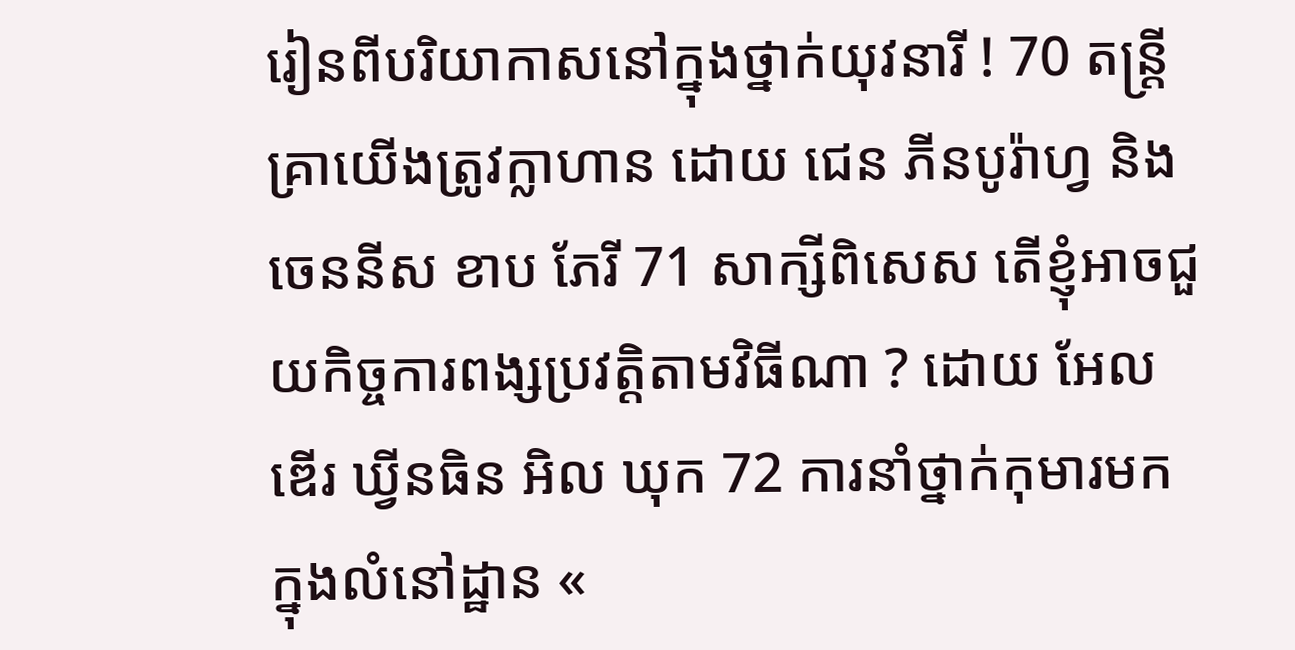រៀនពីបរិយាកាសនៅក្នុងថ្នាក់យុវនារី ! 70 តន្ត្រី គ្រាយើងត្រូវក្លាហាន ដោយ ជេន ភីនបូរ៉ាហ្វ និង ចេននីស ខាប ភែរី 71 សាក្សីពិសេស តើខ្ញុំអាចជួយកិច្ចការពង្សប្រវត្តិតាមវិធីណា ? ដោយ អែលឌើរ ឃ្វីនធិន អិល ឃុក 72 ការនាំថ្នាក់កុមារមកក្នុងលំនៅដ្ឋាន «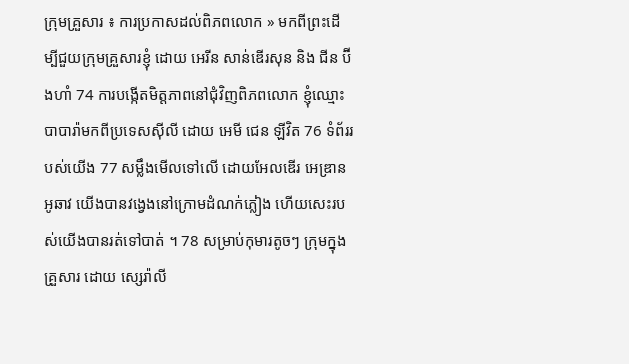ក្រុមគ្រួសារ ៖ ការប្រកាសដល់ពិភពលោក » មកពីព្រះដើម្បីជួយក្រុមគ្រួសារខ្ញុំ ដោយ អេរីន សាន់ឌើរសុន និង ជីន ប៊ីងហាំ 74 ការបង្កើតមិត្តភាពនៅជុំវិញពិភពលោក ខ្ញុំឈ្មោះបាបារ៉ាមកពីប្រទេសស៊ីលី ដោយ អេមី ជេន ឡីវិត 76 ទំព័ររបស់យើង 77 សម្លឹងមើលទៅលើ ដោយអែលឌើរ អេឌ្រាន អូឆាវ យើងបានវង្វេងនៅក្រោមដំណក់ភ្លៀង ហើយសេះរបស់យើងបានរត់ទៅបាត់ ។ 78 សម្រាប់កុមារតូចៗ ក្រុមក្នុងគ្រួសារ ដោយ ស្សេរ៉ាលី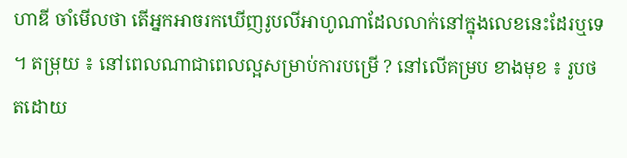ហាឌី ចាំមើលថា តើអ្នកអាចរកឃើញរូបលីអាហូណាដែលលាក់នៅក្នុងលេខនេះដែរឬទេ ។ តម្រុយ ៖ នៅពេលណាជាពេលល្អសម្រាប់ការបម្រើ ? នៅលើគម្រប ខាងមុខ ៖ រូបថតដោយ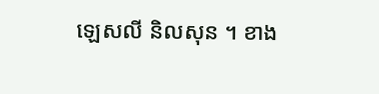ឡេសលី និលសុន ។ ខាង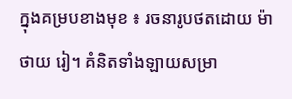ក្នុងគម្របខាងមុខ ៖ រចនារូបថតដោយ ម៉ាថាយ រៀ។ គំនិតទាំងឡាយសម្រា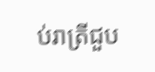ប់រាត្រីជួប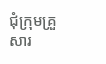ជុំក្រុមគ្រួសារ